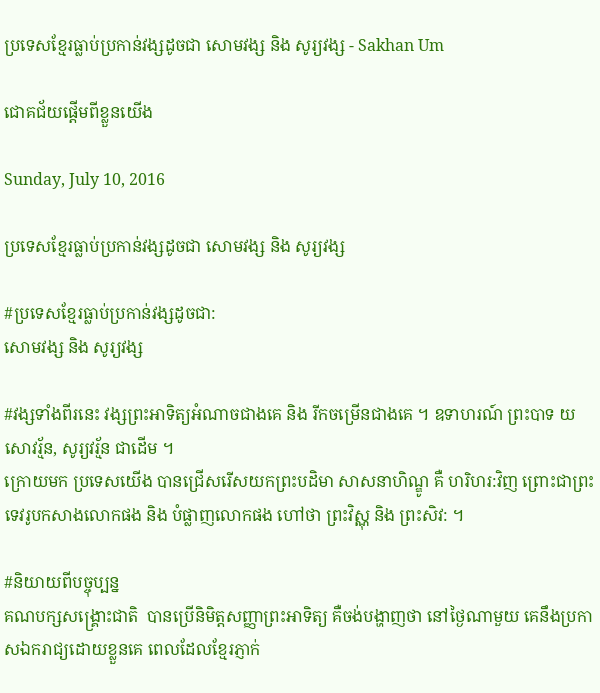ប្រទេសខ្មែរធ្លាប់ប្រកាន់វង្សដូចជា សោមវង្ស និង សូរ្យវង្ស - Sakhan Um

ជោគជ័យផ្ដើមពីខ្លួនយើង

Sunday, July 10, 2016

ប្រទេសខ្មែរធ្លាប់ប្រកាន់វង្សដូចជា សោមវង្ស និង សូរ្យវង្ស

#ប្រទេសខ្មែរធ្លាប់ប្រកាន់វង្សដូចជា:
សោមវង្ស និង សូរ្យវង្ស

#វង្សទាំងពីរនេះ វង្សព្រះអាទិត្យអំណាចជាងគេ និង រីកចម្រើនជាងគេ ។ ឧទាហរណ៍ ព្រះបាទ យសោវរ្ម័ន, សូរ្យវរ្ម័ន ជាដើម ។
ក្រោយមក ប្រទេសយើង បានជ្រើសរើសយកព្រះបដិមា សាសនាហិណ្ឌូ គឺ ហរិហរ:វិញ ព្រោះជាព្រះទេវរូបកសាងលោកផង និង បំផ្លាញលោកផង ហៅថា ព្រះវិស្ណុ និង ព្រះសិវ: ។

#និយាយពីបច្ចុប្បន្ន
គណបក្សសង្គ្រោះជាតិ  បានប្រើនិមិត្តសញ្ញាព្រះអាទិត្យ គឺចង់បង្ហាញថា នៅថ្ងៃណាមួយ គេនឹងប្រកាសឯករាជ្យដោយខ្លួនគេ ពេលដែលខ្មែរភ្ញាក់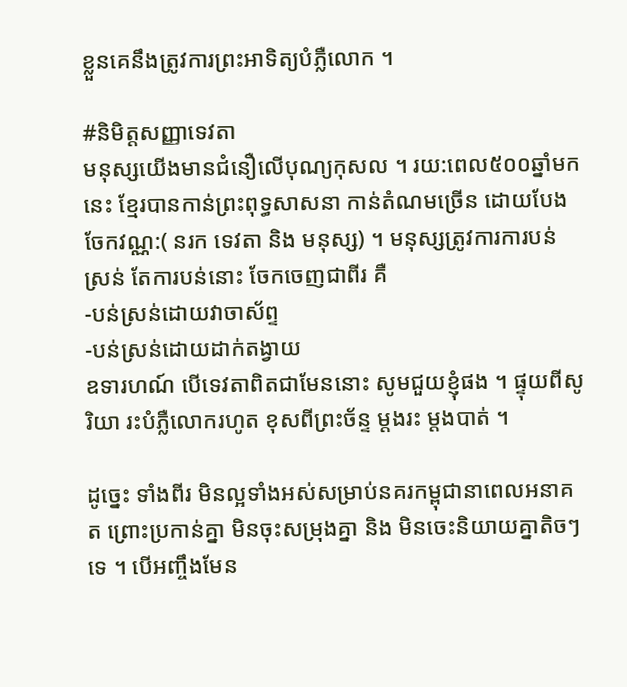ខ្លួនគេនឹងត្រូវការព្រះអាទិត្យបំភ្លឺលោក ។

#និមិត្តសញ្ញាទេវតា
មនុស្សយើងមានជំនឿលើបុណ្យកុសល ។ រយ:ពេល៥០០ឆ្នាំមកនេះ ខ្មែរបានកាន់ព្រះពុទ្ធសាសនា កាន់តំណមច្រើន ដោយបែងចែកវណ្ណ:( នរក ទេវតា និង មនុស្ស) ។ មនុស្សត្រូវការការបន់ស្រន់ តែការបន់នោះ ចែកចេញជាពីរ គឺ
-បន់ស្រន់ដោយវាចាស័ព្ទ
-បន់ស្រន់ដោយដាក់តង្វាយ
ឧទារហណ៍ បើទេវតាពិតជាមែននោះ សូមជួយខ្ញុំផង ។ ផ្ទុយពីសូរិយា រះបំភ្លឺលោករហូត ខុសពីព្រះច័ន្ទ ម្តងរះ ម្តងបាត់ ។

ដូច្នេះ ទាំងពីរ មិនល្អទាំងអស់សម្រាប់នគរកម្ពុជានាពេលអនាគត ព្រោះប្រកាន់គ្នា មិនចុះសម្រុងគ្នា និង មិនចេះនិយាយគ្នាតិចៗទេ ។ បើអញ្ចឹងមែន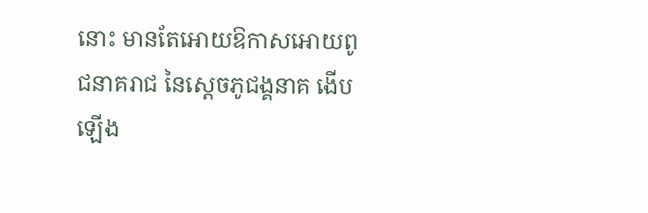នោះ មានតែអោយឱកាសអោយពូជនាគរាជ នៃស្តេចភូជង្គនាគ ងើបឡើង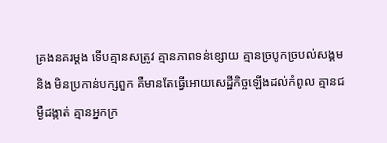គ្រងនគរម្តង ទើបគ្មានសត្រូវ គ្មានភាពទន់ខ្សោយ គ្មានច្របូកច្របល់សង្គម និង មិនប្រកាន់បក្សពួក គឺមានតែធ្វើអោយសេដ្ឋីកិច្ចឡើងដល់កំពូល គ្មានជម្ងឺដង្កាត់ គ្មានអ្នកក្រ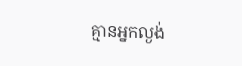គ្មានអ្នកល្ងង់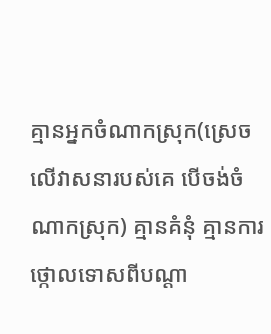គ្មានអ្នកចំណាកស្រុក(ស្រេចលើវាសនារបស់គេ បើចង់ចំណាកស្រុក) គ្មានគំនុំ គ្មានការថ្កោលទោសពីបណ្តា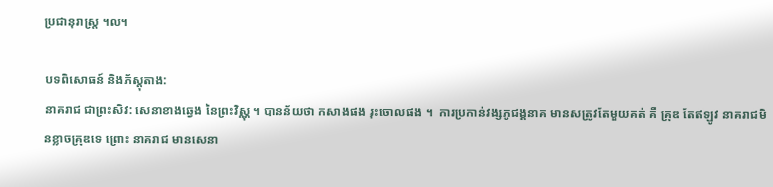ប្រជានុរាស្ត្រ ។ល។

បទពិសោធន៍ និងភ័ស្តុតាង:
នាគរាជ ជាព្រះសិវ: សេនាខាងឆ្វេង នៃព្រះវិស្ណុ ។ បានន័យថា កសាងផង រុះចោលផង ។  ការប្រកាន់វង្សភូជង្គនាគ មានសត្រូវតែមួយគត់ គឺ គ្រុឌ តែឥឡូវ នាគរាជមិនខ្លាចគ្រុឌទេ ព្រោះ នាគរាជ មានសេនា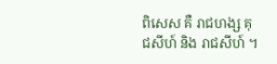ពិសេស គឺ រាជហង្ស គុជសីហ៍ និង រាជសីហ៍ ។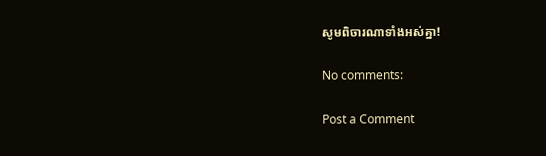សូមពិចារណាទាំងអស់គ្នា!

No comments:

Post a Comment